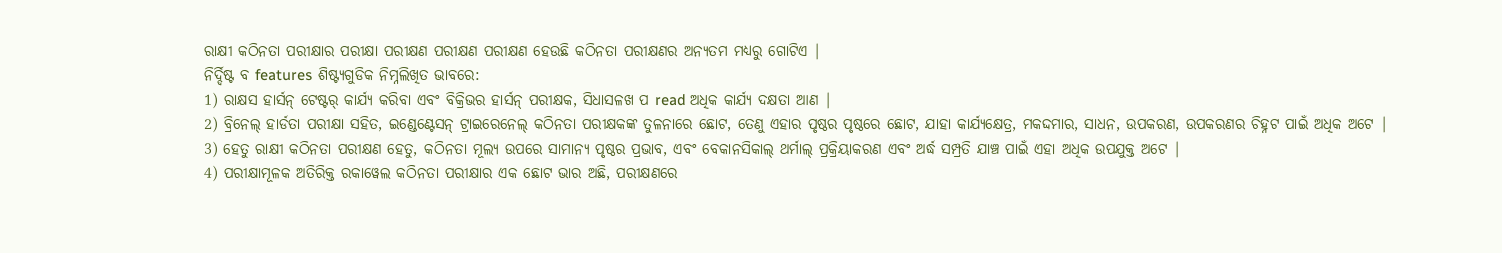ରାକ୍ଷୀ କଠିନତା ପରୀକ୍ଷାର ପରୀକ୍ଷା ପରୀକ୍ଷଣ ପରୀକ୍ଷଣ ପରୀକ୍ଷଣ ହେଉଛି କଠିନତା ପରୀକ୍ଷଣର ଅନ୍ୟତମ ମଧ୍ୟରୁ ଗୋଟିଏ |
ନିର୍ଦ୍ଦିଷ୍ଟ ବ features ଶିଷ୍ଟ୍ୟଗୁଡିକ ନିମ୍ନଲିଖିତ ଭାବରେ:
1) ରାକ୍ଷସ ହାର୍ସନ୍ ଟେଷ୍ଟର୍ କାର୍ଯ୍ୟ କରିବା ଏବଂ ବିକ୍ରିଭର ହାର୍ସନ୍ ପରୀକ୍ଷକ, ସିଧାସଳଖ ପ read ଅଧିକ କାର୍ଯ୍ୟ ଦକ୍ଷତା ଆଣ |
2) ବ୍ରିନେଲ୍ ହାର୍ଡତା ପରୀକ୍ଷା ସହିତ, ଇଣ୍ଡେଣ୍ଟେସନ୍ ଟ୍ରାଇରେନେଲ୍ କଠିନତା ପରୀକ୍ଷକଙ୍କ ତୁଳନାରେ ଛୋଟ, ତେଣୁ ଏହାର ପୃଷ୍ଠର ପୃଷ୍ଠରେ ଛୋଟ, ଯାହା କାର୍ଯ୍ୟକ୍ଷେତ୍ର, ମକଦ୍ଦମାର, ସାଧନ, ଉପକରଣ, ଉପକରଣର ଚିହ୍ନଟ ପାଇଁ ଅଧିକ ଅଟେ |
3) ହେତୁ ରାକ୍ଷୀ କଠିନତା ପରୀକ୍ଷଣ ହେତୁ, କଠିନତା ମୂଲ୍ୟ ଉପରେ ସାମାନ୍ୟ ପୃଷ୍ଠର ପ୍ରଭାବ, ଏବଂ ବେକାନସିକାଲ୍ ଥର୍ମାଲ୍ ପ୍ରକ୍ରିୟାକରଣ ଏବଂ ଅର୍ଦ୍ଧ ସମ୍ପ୍ରତି ଯାଞ୍ଚ ପାଇଁ ଏହା ଅଧିକ ଉପଯୁକ୍ତ ଅଟେ |
4) ପରୀକ୍ଷାମୂଳକ ଅତିରିକ୍ତ ରକାୱେଲ କଠିନତା ପରୀକ୍ଷାର ଏକ ଛୋଟ ଭାର ଅଛି, ପରୀକ୍ଷଣରେ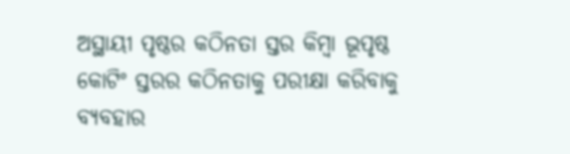ଅସ୍ଥାୟୀ ପୃଷ୍ଠର କଠିନତା ସ୍ତର କିମ୍ବା ଭୂପୃଷ୍ଠ କୋଟିଂ ସ୍ତରର କଠିନତାକୁ ପରୀକ୍ଷା କରିବାକୁ ବ୍ୟବହାର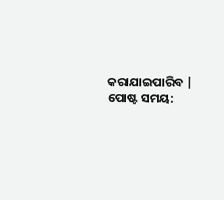କରାଯାଇପାରିବ |
ପୋଷ୍ଟ ସମୟ: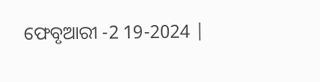ଫେବୃଆରୀ -2 19-2024 |